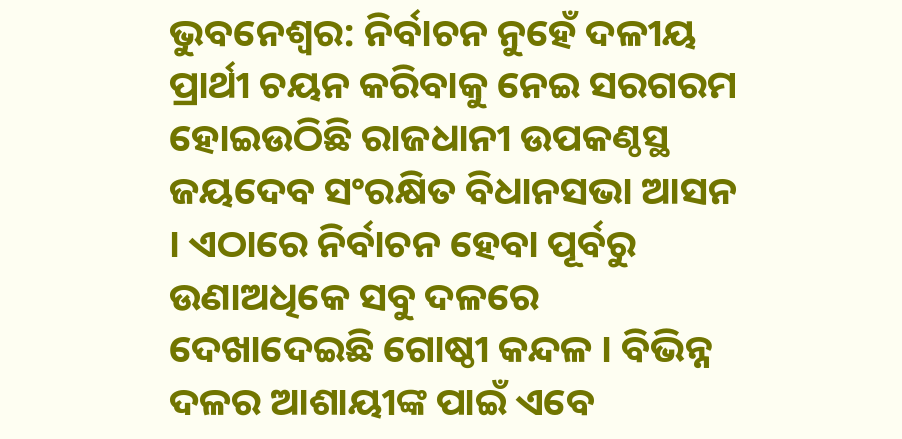ଭୁବନେଶ୍ବର: ନିର୍ବାଚନ ନୁହେଁ ଦଳୀୟ ପ୍ରାର୍ଥୀ ଚୟନ କରିବାକୁ ନେଇ ସରଗରମ ହୋଇଉଠିଛି ରାଜଧାନୀ ଉପକଣ୍ଠସ୍ଥ ଜୟଦେବ ସଂରକ୍ଷିତ ବିଧାନସଭା ଆସନ । ଏଠାରେ ନିର୍ବାଚନ ହେବା ପୂର୍ବରୁ ଉଣାଅଧିକେ ସବୁ ଦଳରେ ଦେଖାଦେଇଛି ଗୋଷ୍ଠୀ କନ୍ଦଳ । ବିଭିନ୍ନ ଦଳର ଆଶାୟୀଙ୍କ ପାଇଁ ଏବେ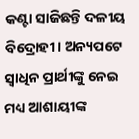କଣ୍ଟା ସାଜିଛନ୍ତି ଦଳୀୟ ବିଦ୍ରୋହୀ । ଅନ୍ୟପଟେ ସ୍ବାଧିନ ପ୍ରାର୍ଥୀଙ୍କୁ ନେଇ ମଧ୍ୟ ଆଶାୟୀଙ୍କ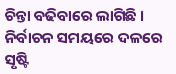ଚିନ୍ତା ବଢିବାରେ ଲାଗିଛି । ନିର୍ବାଚନ ସମୟରେ ଦଳରେ ସୃଷ୍ଟି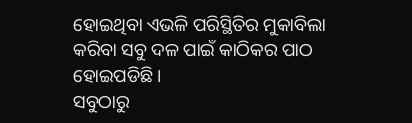ହୋଇଥିବା ଏଭଳି ପରିସ୍ଥିତିର ମୁକାବିଲା କରିବା ସବୁ ଦଳ ପାଇଁ କାଠିକର ପାଠ ହୋଇପଡିଛି ।
ସବୁଠାରୁ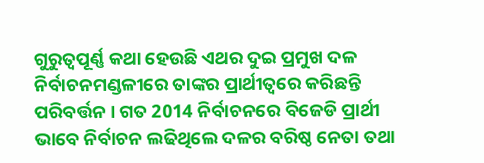ଗୁରୁତ୍ବପୂର୍ଣ୍ଣ କଥା ହେଉଛି ଏଥର ଦୁଇ ପ୍ରମୁଖ ଦଳ ନିର୍ବାଚନମଣ୍ଡଳୀରେ ତାଙ୍କର ପ୍ରାର୍ଥୀତ୍ବରେ କରିଛନ୍ତି ପରିବର୍ତ୍ତନ । ଗତ 2014 ନିର୍ବାଚନରେ ବିଜେଡି ପ୍ରାର୍ଥୀ ଭାବେ ନିର୍ବାଚନ ଲଢିଥିଲେ ଦଳର ବରିଷ୍ଠ ନେତା ତଥା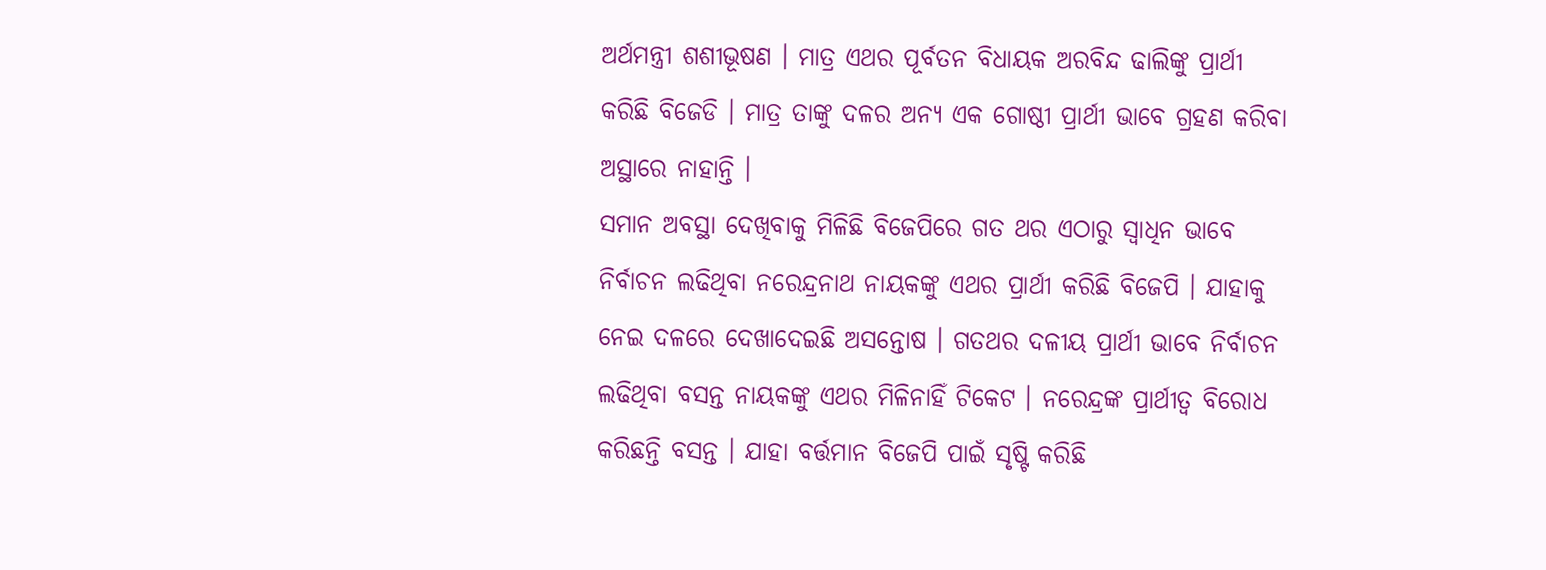ଅର୍ଥମନ୍ତ୍ରୀ ଶଶୀଭୂଷଣ । ମାତ୍ର ଏଥର ପୂର୍ବତନ ବିଧାୟକ ଅରବିନ୍ଦ ଢାଲିଙ୍କୁ ପ୍ରାର୍ଥୀ କରିଛି ବିଜେଡି । ମାତ୍ର ତାଙ୍କୁ ଦଳର ଅନ୍ୟ ଏକ ଗୋଷ୍ଠୀ ପ୍ରାର୍ଥୀ ଭାବେ ଗ୍ରହଣ କରିବା ଅସ୍ଥାରେ ନାହାନ୍ତି ।
ସମାନ ଅବସ୍ଥା ଦେଖିବାକୁ ମିଳିଛି ବିଜେପିରେ ଗତ ଥର ଏଠାରୁ ସ୍ବାଧିନ ଭାବେ ନିର୍ବାଚନ ଲଢିଥିବା ନରେନ୍ଦ୍ରନାଥ ନାୟକଙ୍କୁ ଏଥର ପ୍ରାର୍ଥୀ କରିଛି ବିଜେପି । ଯାହାକୁ ନେଇ ଦଳରେ ଦେଖାଦେଇଛି ଅସନ୍ତୋଷ । ଗତଥର ଦଳୀୟ ପ୍ରାର୍ଥୀ ଭାବେ ନିର୍ବାଚନ ଲଢିଥିବା ବସନ୍ତ ନାୟକଙ୍କୁ ଏଥର ମିଳିନାହିଁ ଟିକେଟ । ନରେନ୍ଦ୍ରଙ୍କ ପ୍ରାର୍ଥୀତ୍ବ ବିରୋଧ କରିଛନ୍ତି ବସନ୍ତ । ଯାହା ବର୍ତ୍ତମାନ ବିଜେପି ପାଇଁ ସୃଷ୍ଟି କରିଛି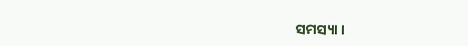ସମସ୍ୟା ।